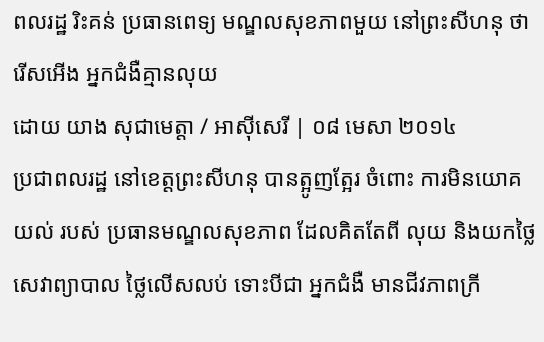ពលរដ្ឋ រិះគន់ ប្រធានពេទ្យ មណ្ឌលសុខភាពមួយ នៅព្រះសីហនុ ថា រើសអើង អ្នកជំងឺគ្មានលុយ
ដោយ យាង សុជាមេត្តា / អាស៊ីសេរី | ០៨ មេសា ២០១៤
ប្រជាពលរដ្ឋ នៅខេត្តព្រះសីហនុ បានត្អូញត្អែរ ចំពោះ ការមិនយោគយល់ របស់ ប្រធានមណ្ឌលសុខភាព ដែលគិតតែពី លុយ និងយកថ្លៃ សេវាព្យាបាល ថ្លៃលើសលប់ ទោះបីជា អ្នកជំងឺ មានជីវភាពក្រី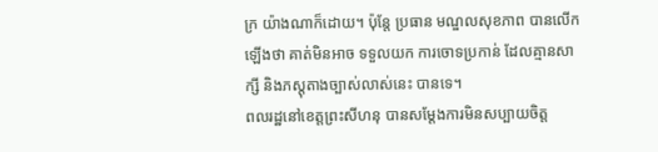ក្រ យ៉ាងណាក៏ដោយ។ ប៉ុន្តែ ប្រធាន មណ្ឌលសុខភាព បានលើកឡើងថា គាត់មិនអាច ទទួលយក ការចោទប្រកាន់ ដែលគ្មានសាក្សី និងភស្តុតាងច្បាស់លាស់នេះ បានទេ។
ពលរដ្ឋនៅខេត្តព្រះសីហនុ បានសម្ដែងការមិនសប្បាយចិត្ត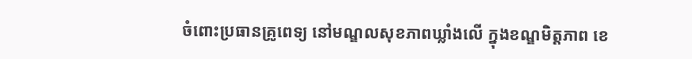ចំពោះប្រធានគ្រូពេទ្យ នៅមណ្ឌលសុខភាពឃ្លាំងលើ ក្នុងខណ្ឌមិត្តភាព ខេ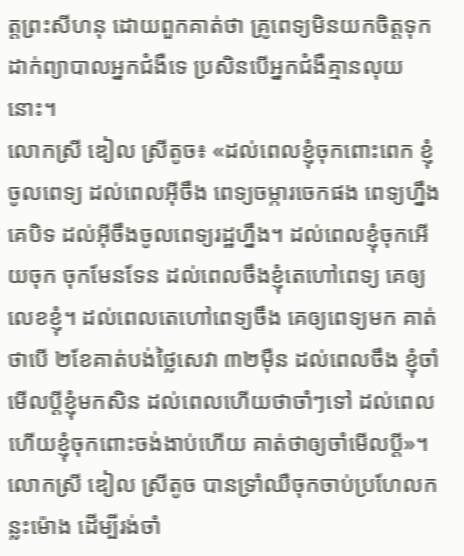ត្តព្រះសីហនុ ដោយពួកគាត់ថា គ្រូពេទ្យមិនយកចិត្តទុកដាក់ព្យាបាលអ្នកជំងឺទេ ប្រសិនបើអ្នកជំងឺគ្មានលុយនោះ។
លោកស្រី ឌៀល ស្រីតូច៖ «ដល់ពេលខ្ញុំចុកពោះពេក ខ្ញុំចូលពេទ្យ ដល់ពេលអ៊ីចឹង ពេទ្យចម្ការចេកផង ពេទ្យហ្នឹងគេបិទ ដល់អ៊ីចឹងចូលពេទ្យរដ្ឋហ្នឹង។ ដល់ពេលខ្ញុំចុកអើយចុក ចុកមែនទែន ដល់ពេលចឹងខ្ញុំតេហៅពេទ្យ គេឲ្យលេខខ្ញុំ។ ដល់ពេលតេហៅពេទ្យចឹង គេឲ្យពេទ្យមក គាត់ថាបើ ២ខែគាត់បង់ថ្លៃសេវា ៣២ម៉ឺន ដល់ពេលចឹង ខ្ញុំចាំមើលប្ដីខ្ញុំមកសិន ដល់ពេលហើយថាចាំៗទៅ ដល់ពេលហើយខ្ញុំចុកពោះចង់ងាប់ហើយ គាត់ថាឲ្យចាំមើលប្ដី»។
លោកស្រី ឌៀល ស្រីតូច បានទ្រាំឈឺចុកចាប់ប្រហែលកន្លះម៉ោង ដើម្បីរង់ចាំ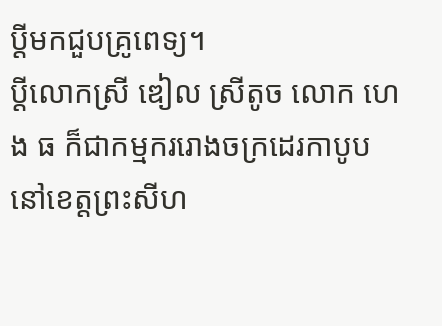ប្ដីមកជួបគ្រូពេទ្យ។
ប្ដីលោកស្រី ឌៀល ស្រីតូច លោក ហេង ធ ក៏ជាកម្មកររោងចក្រដេរកាបូប នៅខេត្តព្រះសីហ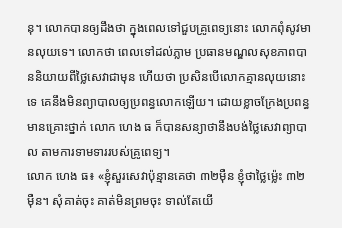នុ។ លោកបានឲ្យដឹងថា ក្នុងពេលទៅជួបគ្រូពេទ្យនោះ លោកពុំសូវមានលុយទេ។ លោកថា ពេលទៅដល់ភ្លាម ប្រធានមណ្ឌលសុខភាពបាននិយាយពីថ្លៃសេវាជាមុន ហើយថា ប្រសិនបើលោកគ្មានលុយនោះទេ គេនឹងមិនព្យាបាលឲ្យប្រពន្ធលោកឡើយ។ ដោយខ្លាចក្រែងប្រពន្ធមានគ្រោះថ្នាក់ លោក ហេង ធ ក៏បានសន្យាថានឹងបង់ថ្លៃសេវាព្យាបាល តាមការទាមទាររបស់គ្រូពេទ្យ។
លោក ហេង ធ៖ «ខ្ញុំសួរសេវាប៉ុន្មានគេថា ៣២ម៉ឺន ខ្ញុំថាថ្លៃម៉្លេះ ៣២ម៉ឺន។ សុំគាត់ចុះ គាត់មិនព្រមចុះ ទាល់តែយើ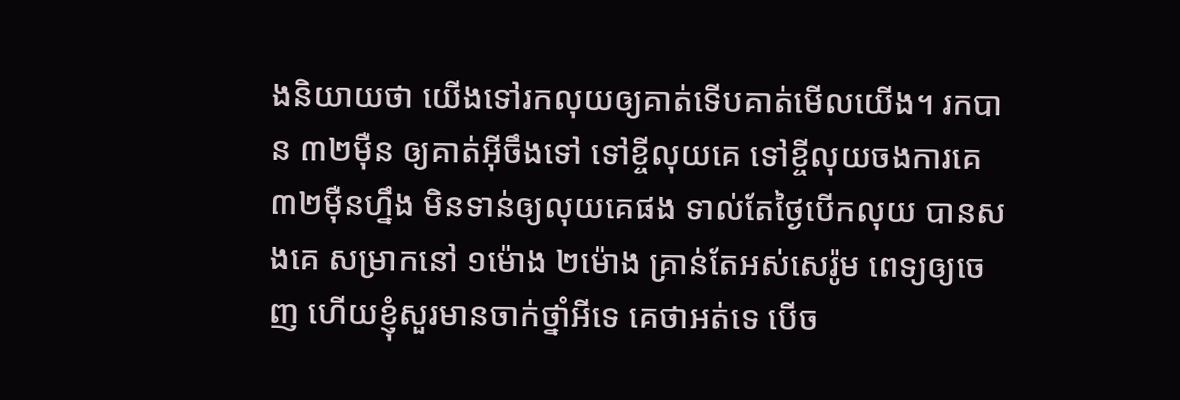ងនិយាយថា យើងទៅរកលុយឲ្យគាត់ទើបគាត់មើលយើង។ រកបាន ៣២ម៉ឺន ឲ្យគាត់អ៊ីចឹងទៅ ទៅខ្ចីលុយគេ ទៅខ្ចីលុយចងការគេ ៣២ម៉ឺនហ្នឹង មិនទាន់ឲ្យលុយគេផង ទាល់តែថ្ងៃបើកលុយ បានសងគេ សម្រាកនៅ ១ម៉ោង ២ម៉ោង គ្រាន់តែអស់សេរ៉ូម ពេទ្យឲ្យចេញ ហើយខ្ញុំសួរមានចាក់ថ្នាំអីទេ គេថាអត់ទេ បើច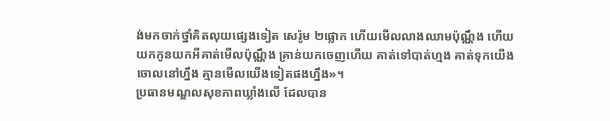ង់មកចាក់ថ្នាំគិតលុយផ្សេងទៀត សេរ៉ូម ២ផ្លោក ហើយមើលលាងឈាមប៉ុណ្ណឹង ហើយយកកូនយកអីគាត់មើលប៉ុណ្ណឹង គ្រាន់យកចេញហើយ គាត់ទៅបាត់ហ្មង គាត់ទុកយើងចោលនៅហ្នឹង គ្មានមើលយើងទៀតផងហ្នឹង»។
ប្រធានមណ្ឌលសុខភាពឃ្លាំងលើ ដែលបាន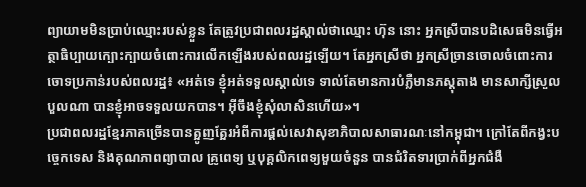ព្យាយាមមិនប្រាប់ឈ្មោះរបស់ខ្លួន តែត្រូវប្រជាពលរដ្ឋស្គាល់ថាឈ្មោះ ហ៊ុន នោះ អ្នកស្រីបានបដិសេធមិនធ្វើអត្ថាធិប្បាយក្បោះក្បាយចំពោះការលើកឡើងរបស់ពលរដ្ឋឡើយ។ តែអ្នកស្រីថា អ្នកស្រីច្រានចោលចំពោះការចោទប្រកាន់របស់ពលរដ្ឋ៖ «អត់ទេ ខ្ញុំអត់ទទួលស្គាល់ទេ ទាល់តែមានការបំភ្លឺមានភស្តុតាង មានសាក្សីស្រួលបួលណា បានខ្ញុំអាចទទួលយកបាន។ អ៊ីចឹងខ្ញុំសុំលាសិនហើយ»។
ប្រជាពលរដ្ឋខ្មែរភាគច្រើនបានត្អូញត្អែរអំពីការផ្តល់សេវាសុខាភិបាលសាធារណៈនៅកម្ពុជា។ ក្រៅតែពីកង្វះបច្ចេកទេស និងគុណភាពព្យាបាល គ្រូពេទ្យ ឬបុគ្គលិកពេទ្យមួយចំនួន បានជំរិតទារប្រាក់ពីអ្នកជំងឺ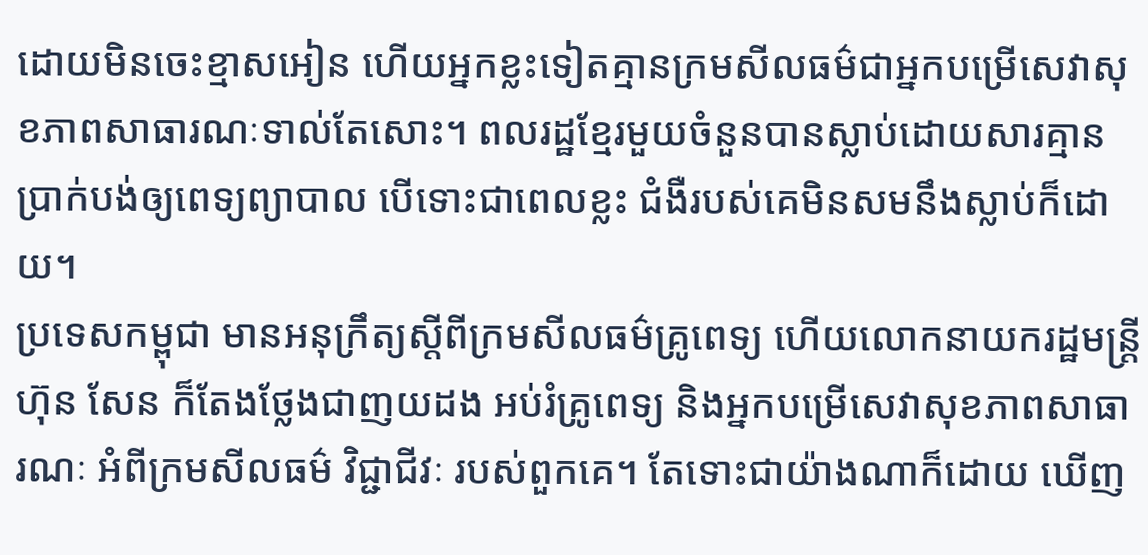ដោយមិនចេះខ្មាសអៀន ហើយអ្នកខ្លះទៀតគ្មានក្រមសីលធម៌ជាអ្នកបម្រើសេវាសុខភាពសាធារណៈទាល់តែសោះ។ ពលរដ្ឋខ្មែរមួយចំនួនបានស្លាប់ដោយសារគ្មានប្រាក់បង់ឲ្យពេទ្យព្យាបាល បើទោះជាពេលខ្លះ ជំងឺរបស់គេមិនសមនឹងស្លាប់ក៏ដោយ។
ប្រទេសកម្ពុជា មានអនុក្រឹត្យស្ដីពីក្រមសីលធម៌គ្រូពេទ្យ ហើយលោកនាយករដ្ឋមន្ត្រី ហ៊ុន សែន ក៏តែងថ្លែងជាញយដង អប់រំគ្រូពេទ្យ និងអ្នកបម្រើសេវាសុខភាពសាធារណៈ អំពីក្រមសីលធម៌ វិជ្ជាជីវៈ របស់ពួកគេ។ តែទោះជាយ៉ាងណាក៏ដោយ ឃើញ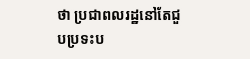ថា ប្រជាពលរដ្ឋនៅតែជួបប្រទះប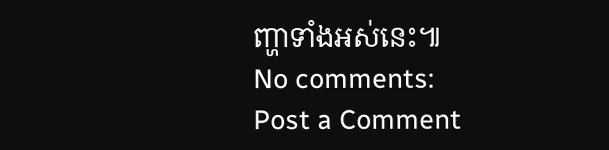ញ្ហាទាំងអស់នេះ៕
No comments:
Post a Comment